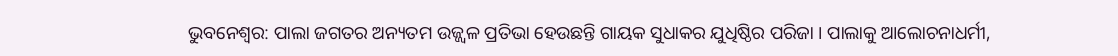ଭୁବନେଶ୍ୱର: ପାଲା ଜଗତର ଅନ୍ୟତମ ଉଜ୍ଜ୍ୱଳ ପ୍ରତିଭା ହେଉଛନ୍ତି ଗାୟକ ସୁଧାକର ଯୁଧିଷ୍ଠିର ପରିଜା । ପାଲାକୁ ଆଲୋଚନାଧର୍ମୀ,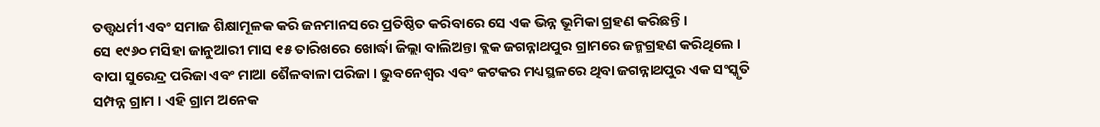ତତ୍ତ୍ୱଧର୍ମୀ ଏବଂ ସମାଜ ଶିକ୍ଷାମୂଳକ କରି ଜନମାନସରେ ପ୍ରତିଷ୍ଠିତ କରିବାରେ ସେ ଏକ ଭିନ୍ନ ଭୂମିକା ଗ୍ରହଣ କରିଛନ୍ତି ।
ସେ ୧୯୬୦ ମସିହା ଜାନୁଆରୀ ମାସ ୧୫ ତାରିଖରେ ଖୋର୍ଦ୍ଧା ଜିଲ୍ଲା ବାଲିଅନ୍ତା ବ୍ଲକ ଜଗନ୍ନାଥପୁର ଗ୍ରାମରେ ଜନ୍ମଗ୍ରହଣ କରିଥିଲେ । ବାପା ସୁରେନ୍ଦ୍ର ପରିଜା ଏବଂ ମାଆ ଶୈଳବାଳା ପରିଜା । ଭୁବନେଶ୍ୱର ଏବଂ କଟକର ମଧ୍ୟସ୍ଥଳରେ ଥିବା ଜଗନ୍ନାଥପୁର ଏକ ସଂସ୍କୃତି ସମ୍ପନ୍ନ ଗ୍ରାମ । ଏହି ଗ୍ରାମ ଅନେକ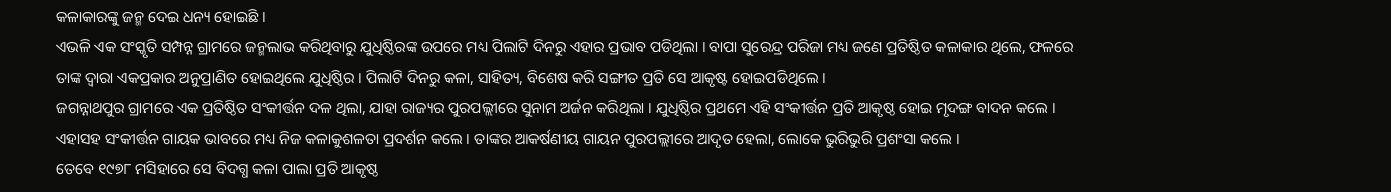କଳାକାରଙ୍କୁ ଜନ୍ମ ଦେଇ ଧନ୍ୟ ହୋଇଛି ।
ଏଭଳି ଏକ ସଂସ୍କୃତି ସମ୍ପନ୍ନ ଗ୍ରାମରେ ଜନ୍ମଲାଭ କରିଥିବାରୁ ଯୁଧିଷ୍ଠିରଙ୍କ ଉପରେ ମଧ୍ୟ ପିଲାଟି ଦିନରୁ ଏହାର ପ୍ରଭାବ ପଡିଥିଲା । ବାପା ସୁରେନ୍ଦ୍ର ପରିଜା ମଧ୍ୟ ଜଣେ ପ୍ରତିଷ୍ଠିତ କଳାକାର ଥିଲେ, ଫଳରେ ତାଙ୍କ ଦ୍ୱାରା ଏକପ୍ରକାର ଅନୁପ୍ରାଣିତ ହୋଇଥିଲେ ଯୁଧିଷ୍ଠିର । ପିଲାଟି ଦିନରୁ କଳା, ସାହିତ୍ୟ, ବିଶେଷ କରି ସଙ୍ଗୀତ ପ୍ରତି ସେ ଆକୃଷ୍ଟ ହୋଇପଡିଥିଲେ ।
ଜଗନ୍ନାଥପୁର ଗ୍ରାମରେ ଏକ ପ୍ରତିଷ୍ଠିତ ସଂକୀର୍ତ୍ତନ ଦଳ ଥିଲା, ଯାହା ରାଜ୍ୟର ପୁରପଲ୍ଲୀରେ ସୁନାମ ଅର୍ଜନ କରିଥିଲା । ଯୁଧିଷ୍ଠିର ପ୍ରଥମେ ଏହି ସଂକୀର୍ତ୍ତନ ପ୍ରତି ଆକୃଷ୍ଠ ହୋଇ ମୃଦଙ୍ଗ ବାଦନ କଲେ । ଏହାସହ ସଂକୀର୍ତ୍ତନ ଗାୟକ ଭାବରେ ମଧ୍ୟ ନିଜ କଳାକୁଶଳତା ପ୍ରଦର୍ଶନ କଲେ । ତାଙ୍କର ଆକର୍ଷଣୀୟ ଗାୟନ ପୁରପଲ୍ଲୀରେ ଆଦୃତ ହେଲା, ଲୋକେ ଭୁରିଭୁରି ପ୍ରଶଂସା କଲେ ।
ତେବେ ୧୯୭୮ ମସିହାରେ ସେ ବିଦଗ୍ଧ କଳା ପାଲା ପ୍ରତି ଆକୃଷ୍ଠ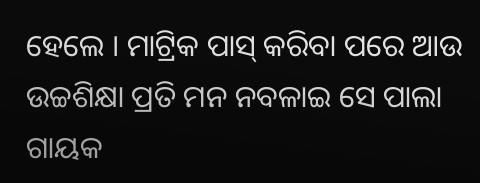ହେଲେ । ମାଟ୍ରିକ ପାସ୍ କରିବା ପରେ ଆଉ ଉଚ୍ଚଶିକ୍ଷା ପ୍ରତି ମନ ନବଳାଇ ସେ ପାଲା ଗାୟକ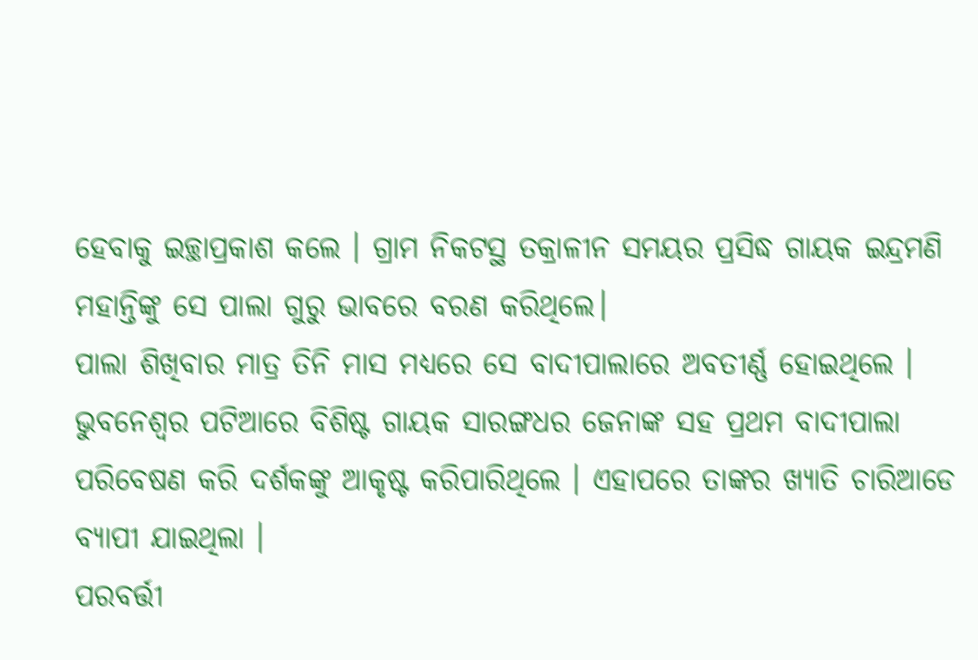ହେବାକୁ ଇଚ୍ଛାପ୍ରକାଶ କଲେ । ଗ୍ରାମ ନିକଟସ୍ଥ ତକ୍ରାଳୀନ ସମୟର ପ୍ରସିଦ୍ଧ ଗାୟକ ଇନ୍ଦ୍ରମଣି ମହାନ୍ତିଙ୍କୁ ସେ ପାଲା ଗୁରୁ ଭାବରେ ବରଣ କରିଥିଲେ।
ପାଲା ଶିଖିବାର ମାତ୍ର ତିନି ମାସ ମଧ୍ୟରେ ସେ ବାଦୀପାଲାରେ ଅବତୀର୍ଣ୍ଣ ହୋଇଥିଲେ । ଭୁବନେଶ୍ୱର ପଟିଆରେ ବିଶିଷ୍ଟ ଗାୟକ ସାରଙ୍ଗଧର ଜେନାଙ୍କ ସହ ପ୍ରଥମ ବାଦୀପାଲା ପରିବେଷଣ କରି ଦର୍ଶକଙ୍କୁ ଆକୃଷ୍ଟ କରିପାରିଥିଲେ । ଏହାପରେ ତାଙ୍କର ଖ୍ୟାତି ଚାରିଆଡେ ବ୍ୟାପୀ ଯାଇଥିଲା ।
ପରବର୍ତ୍ତୀ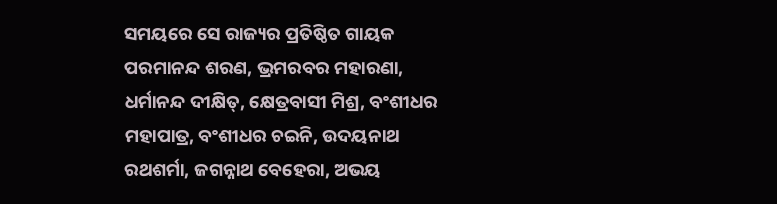ସମୟରେ ସେ ରାଜ୍ୟର ପ୍ରତିଷ୍ଠିତ ଗାୟକ ପରମାନନ୍ଦ ଶରଣ, ଭ୍ରମରବର ମହାରଣା, ଧର୍ମାନନ୍ଦ ଦୀକ୍ଷିତ୍, କ୍ଷେତ୍ରବାସୀ ମିଶ୍ର, ବଂଶୀଧର ମହାପାତ୍ର, ବଂଶୀଧର ଚଇନି, ଉଦୟନାଥ ରଥଶର୍ମା, ଜଗନ୍ନାଥ ବେହେରା, ଅଭୟ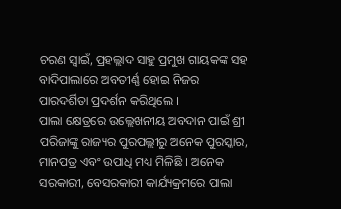ଚରଣ ସ୍ୱାଇଁ, ପ୍ରହଲ୍ଲାଦ ସାହୁ ପ୍ରମୁଖ ଗାୟକଙ୍କ ସହ ବାଦିପାଲାରେ ଅବତୀର୍ଣ୍ଣ ହୋଇ ନିଜର ପାରଦର୍ଶିତା ପ୍ରଦର୍ଶନ କରିଥିଲେ ।
ପାଲା କ୍ଷେତ୍ରରେ ଉଲ୍ଲେଖନୀୟ ଅବଦାନ ପାଇଁ ଶ୍ରୀ ପରିଜାଙ୍କୁ ରାଜ୍ୟର ପୁରପଲ୍ଲୀରୁ ଅନେକ ପୁରସ୍କାର, ମାନପତ୍ର ଏବଂ ଉପାଧି ମଧ୍ୟ ମିଳିଛି । ଅନେକ ସରକାରୀ, ବେସରକାରୀ କାର୍ଯ୍ୟକ୍ରମରେ ପାଲା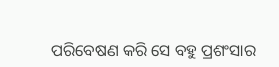ପରିବେଷଣ କରି ସେ ବହୁ ପ୍ରଶଂସାର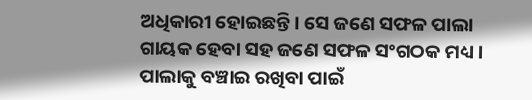ଅଧିକାରୀ ହୋଇଛନ୍ତି । ସେ ଜଣେ ସଫଳ ପାଲା ଗାୟକ ହେବା ସହ ଜଣେ ସଫଳ ସଂଗଠକ ମଧ୍ୟ । ପାଲାକୁ ବଞ୍ଚାଇ ରଖିବା ପାଇଁ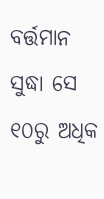ବର୍ତ୍ତମାନ ସୁଦ୍ଧା ସେ ୧୦ରୁ ଅଧିକ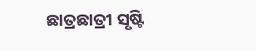ଛାତ୍ରଛାତ୍ରୀ ସୃଷ୍ଟି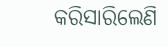କରିସାରିଲେଣି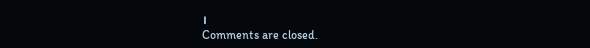।
Comments are closed.